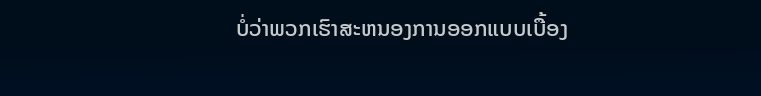ບໍ່ວ່າພວກເຮົາສະຫນອງການອອກແບບເບື້ອງ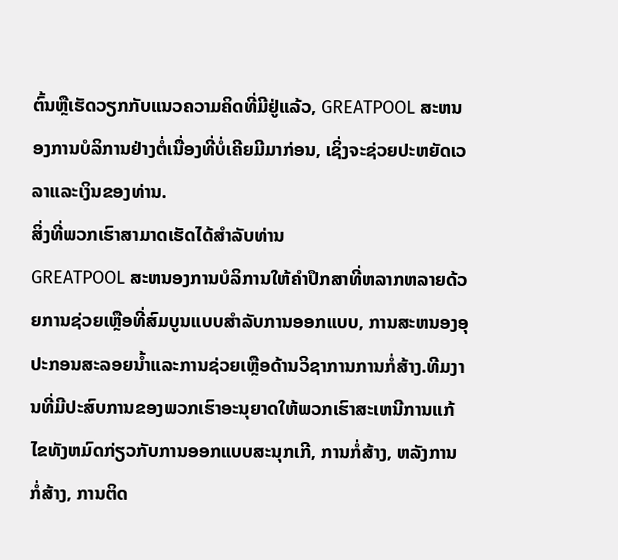ຕົ້ນຫຼືເຮັດວຽກກັບແນວຄວາມຄິດທີ່ມີຢູ່ແລ້ວ, GREATPOOL ສະຫນອງການບໍລິການຢ່າງຕໍ່ເນື່ອງທີ່ບໍ່ເຄີຍມີມາກ່ອນ, ເຊິ່ງຈະຊ່ວຍປະຫຍັດເວລາແລະເງິນຂອງທ່ານ.
ສິ່ງທີ່ພວກເຮົາສາມາດເຮັດໄດ້ສໍາລັບທ່ານ
GREATPOOL ສະຫນອງການບໍລິການໃຫ້ຄໍາປຶກສາທີ່ຫລາກຫລາຍດ້ວຍການຊ່ວຍເຫຼືອທີ່ສົມບູນແບບສໍາລັບການອອກແບບ, ການສະຫນອງອຸປະກອນສະລອຍນ້ຳແລະການຊ່ວຍເຫຼືອດ້ານວິຊາການການກໍ່ສ້າງ.ທີມງານທີ່ມີປະສົບການຂອງພວກເຮົາອະນຸຍາດໃຫ້ພວກເຮົາສະເຫນີການແກ້ໄຂທັງຫມົດກ່ຽວກັບການອອກແບບສະນຸກເກີ, ການກໍ່ສ້າງ, ຫລັງການກໍ່ສ້າງ, ການຕິດ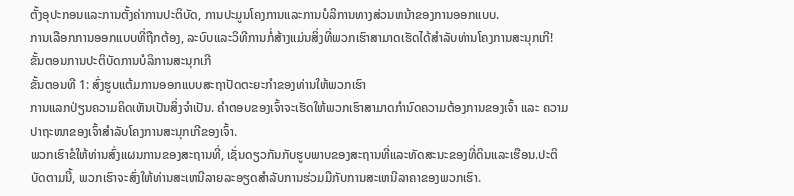ຕັ້ງອຸປະກອນແລະການຕັ້ງຄ່າການປະຕິບັດ, ການປະມູນໂຄງການແລະການບໍລິການທາງສ່ວນຫນ້າຂອງການອອກແບບ.
ການເລືອກການອອກແບບທີ່ຖືກຕ້ອງ, ລະບົບແລະວິທີການກໍ່ສ້າງແມ່ນສິ່ງທີ່ພວກເຮົາສາມາດເຮັດໄດ້ສໍາລັບທ່ານໂຄງການສະນຸກເກີ!
ຂັ້ນຕອນການປະຕິບັດການບໍລິການສະນຸກເກີ
ຂັ້ນຕອນທີ 1: ສົ່ງຮູບແຕ້ມການອອກແບບສະຖາປັດຕະຍະກໍາຂອງທ່ານໃຫ້ພວກເຮົາ
ການແລກປ່ຽນຄວາມຄິດເຫັນເປັນສິ່ງຈຳເປັນ. ຄຳຕອບຂອງເຈົ້າຈະເຮັດໃຫ້ພວກເຮົາສາມາດກຳນົດຄວາມຕ້ອງການຂອງເຈົ້າ ແລະ ຄວາມປາຖະໜາຂອງເຈົ້າສຳລັບໂຄງການສະນຸກເກີຂອງເຈົ້າ.
ພວກເຮົາຂໍໃຫ້ທ່ານສົ່ງແຜນການຂອງສະຖານທີ່, ເຊັ່ນດຽວກັນກັບຮູບພາບຂອງສະຖານທີ່ແລະທັດສະນະຂອງທີ່ດິນແລະເຮືອນ.ປະຕິບັດຕາມນີ້, ພວກເຮົາຈະສົ່ງໃຫ້ທ່ານສະເຫນີລາຍລະອຽດສໍາລັບການຮ່ວມມືກັບການສະເຫນີລາຄາຂອງພວກເຮົາ.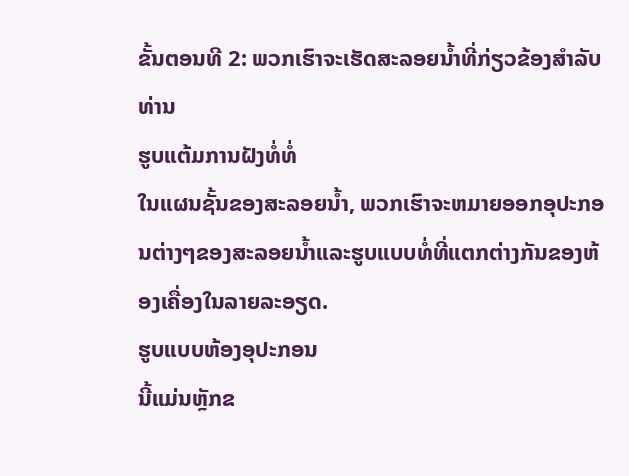ຂັ້ນຕອນທີ 2: ພວກເຮົາຈະເຮັດສະລອຍນ້ຳທີ່ກ່ຽວຂ້ອງສໍາລັບທ່ານ
ຮູບແຕ້ມການຝັງທໍ່ທໍ່
ໃນແຜນຊັ້ນຂອງສະລອຍນ້ຳ, ພວກເຮົາຈະຫມາຍອອກອຸປະກອນຕ່າງໆຂອງສະລອຍນ້ຳແລະຮູບແບບທໍ່ທີ່ແຕກຕ່າງກັນຂອງຫ້ອງເຄື່ອງໃນລາຍລະອຽດ.
ຮູບແບບຫ້ອງອຸປະກອນ
ນີ້ແມ່ນຫຼັກຂ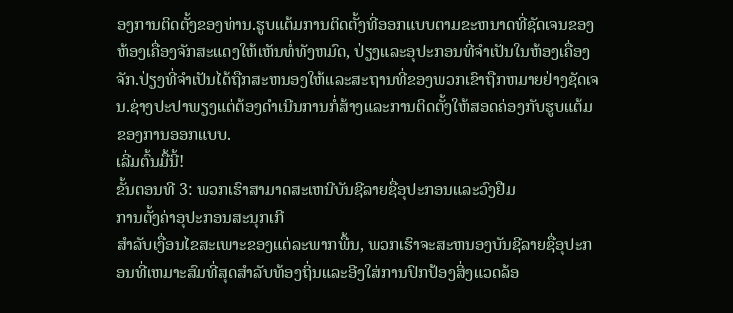ອງການຕິດຕັ້ງຂອງທ່ານ.ຮູບແຕ້ມການຕິດຕັ້ງທີ່ອອກແບບຕາມຂະຫນາດທີ່ຊັດເຈນຂອງຫ້ອງເຄື່ອງຈັກສະແດງໃຫ້ເຫັນທໍ່ທັງຫມົດ, ປ່ຽງແລະອຸປະກອນທີ່ຈໍາເປັນໃນຫ້ອງເຄື່ອງຈັກ.ປ່ຽງທີ່ຈໍາເປັນໄດ້ຖືກສະຫນອງໃຫ້ແລະສະຖານທີ່ຂອງພວກເຂົາຖືກຫມາຍຢ່າງຊັດເຈນ.ຊ່າງປະປາພຽງແຕ່ຕ້ອງດໍາເນີນການກໍ່ສ້າງແລະການຕິດຕັ້ງໃຫ້ສອດຄ່ອງກັບຮູບແຕ້ມຂອງການອອກແບບ.
ເລີ່ມຕົ້ນມື້ນີ້!
ຂັ້ນຕອນທີ 3: ພວກເຮົາສາມາດສະເຫນີບັນຊີລາຍຊື່ອຸປະກອນແລະວົງຢືມ
ການຕັ້ງຄ່າອຸປະກອນສະນຸກເກີ
ສໍາລັບເງື່ອນໄຂສະເພາະຂອງແຕ່ລະພາກພື້ນ, ພວກເຮົາຈະສະຫນອງບັນຊີລາຍຊື່ອຸປະກອນທີ່ເຫມາະສົມທີ່ສຸດສໍາລັບທ້ອງຖິ່ນແລະອີງໃສ່ການປົກປ້ອງສິ່ງແວດລ້ອ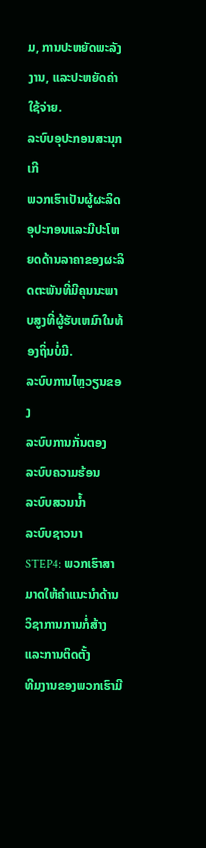ມ, ການປະຫຍັດພະລັງງານ, ແລະປະຫຍັດຄ່າໃຊ້ຈ່າຍ.
ລະບົບອຸປະກອນສະນຸກເກີ
ພວກເຮົາເປັນຜູ້ຜະລິດອຸປະກອນແລະມີປະໂຫຍດດ້ານລາຄາຂອງຜະລິດຕະພັນທີ່ມີຄຸນນະພາບສູງທີ່ຜູ້ຮັບເຫມົາໃນທ້ອງຖິ່ນບໍ່ມີ.
ລະບົບການໄຫຼວຽນຂອງ
ລະບົບການກັ່ນຕອງ
ລະບົບຄວາມຮ້ອນ
ລະບົບສວນນ້ຳ
ລະບົບຊາວນາ
STEP4: ພວກເຮົາສາມາດໃຫ້ຄໍາແນະນໍາດ້ານວິຊາການການກໍ່ສ້າງແລະການຕິດຕັ້ງ
ທີມງານຂອງພວກເຮົາມີ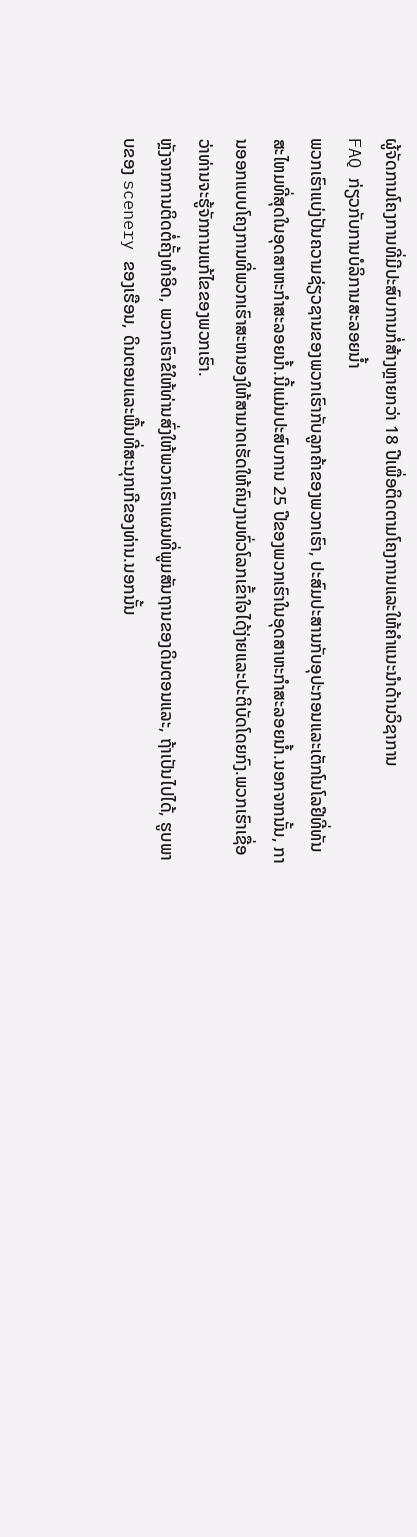ຜູ້ຈັດການໂຄງການທີ່ມີປະສົບການກໍ່ສ້າງຫຼາຍກວ່າ 18 ປີເພື່ອຕິດຕາມໂຄງການແລະໃຫ້ຄໍາແນະນໍາດ້ານວິຊາການ
FAQ ກ່ຽວກັບການບໍລິການສະລອຍນ້ຳ
ພວກເຮົາແບ່ງປັນຄວາມຊ່ຽວຊານຂອງພວກເຮົາກັບລູກຄ້າຂອງພວກເຮົາ, ປະສົມປະສານກັບອຸປະກອນແລະເຕັກໂນໂລຢີທີ່ທັນສະໄຫມທີ່ສຸດໃນອຸດສາຫະກໍາສະລອຍນ້ຳ.ນີ້ແມ່ນປະສົບການ 25 ປີຂອງພວກເຮົາໃນອຸດສາຫະກໍາສະລອຍນ້ຳ.ນອກຈາກນັ້ນ, ການອອກແບບໂຄງການທີ່ພວກເຮົາສະຫນອງໃຫ້ສາມາດເຮັດໃຫ້ຄົນງານທົ່ວໂລກເຂົ້າໃຈໄດ້ງ່າຍແລະປະຕິບັດໂດຍກົງ.ພວກເຮົາເຊື່ອວ່າທ່ານຈະຮູ້ຈັກການແກ້ໄຂຂອງພວກເຮົາ.
ຫຼັງຈາກການຕິດຕໍ່ຄັ້ງທໍາອິດ, ພວກເຮົາຂໍໃຫ້ທ່ານສົ່ງໃຫ້ພວກເຮົາແຜນທີ່ພູມສັນຖານຂອງດິນຕອນແລະ, ຖ້າເປັນໄປໄດ້, ຮູບພາບຂອງ scenery ຂອງເຮືອນ, ດິນຕອນແລະພື້ນທີ່ສະນຸກເກີຂອງທ່ານ.ນອກນັ້ນ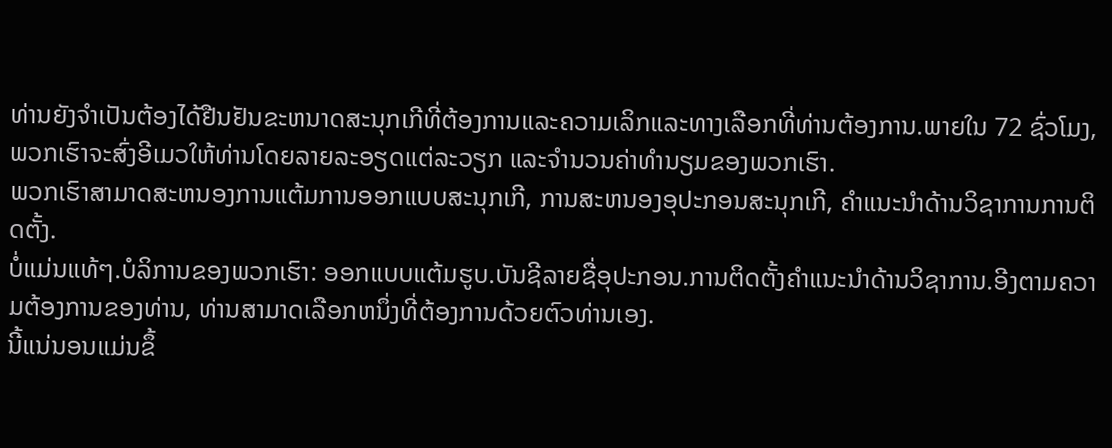ທ່ານຍັງຈໍາເປັນຕ້ອງໄດ້ຢືນຢັນຂະຫນາດສະນຸກເກີທີ່ຕ້ອງການແລະຄວາມເລິກແລະທາງເລືອກທີ່ທ່ານຕ້ອງການ.ພາຍໃນ 72 ຊົ່ວໂມງ, ພວກເຮົາຈະສົ່ງອີເມວໃຫ້ທ່ານໂດຍລາຍລະອຽດແຕ່ລະວຽກ ແລະຈໍານວນຄ່າທໍານຽມຂອງພວກເຮົາ.
ພວກເຮົາສາມາດສະຫນອງການແຕ້ມການອອກແບບສະນຸກເກີ, ການສະຫນອງອຸປະກອນສະນຸກເກີ, ຄໍາແນະນໍາດ້ານວິຊາການການຕິດຕັ້ງ.
ບໍ່ແມ່ນແທ້ໆ.ບໍລິການຂອງພວກເຮົາ: ອອກແບບແຕ້ມຮູບ.ບັນຊີລາຍຊື່ອຸປະກອນ.ການຕິດຕັ້ງຄໍາແນະນໍາດ້ານວິຊາການ.ອີງຕາມຄວາມຕ້ອງການຂອງທ່ານ, ທ່ານສາມາດເລືອກຫນຶ່ງທີ່ຕ້ອງການດ້ວຍຕົວທ່ານເອງ.
ນີ້ແນ່ນອນແມ່ນຂຶ້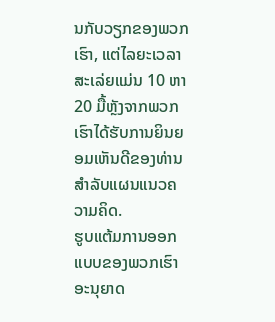ນກັບວຽກຂອງພວກເຮົາ, ແຕ່ໄລຍະເວລາສະເລ່ຍແມ່ນ 10 ຫາ 20 ມື້ຫຼັງຈາກພວກເຮົາໄດ້ຮັບການຍິນຍອມເຫັນດີຂອງທ່ານສໍາລັບແຜນແນວຄວາມຄິດ.
ຮູບແຕ້ມການອອກແບບຂອງພວກເຮົາອະນຸຍາດ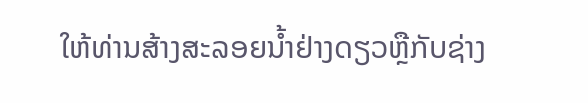ໃຫ້ທ່ານສ້າງສະລອຍນ້ຳຢ່າງດຽວຫຼືກັບຊ່າງ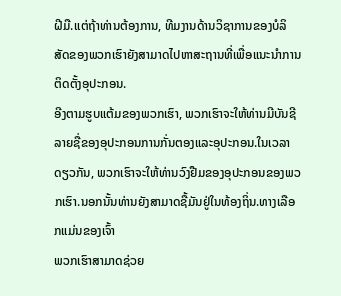ຝີມື.ແຕ່ຖ້າທ່ານຕ້ອງການ, ທີມງານດ້ານວິຊາການຂອງບໍລິສັດຂອງພວກເຮົາຍັງສາມາດໄປຫາສະຖານທີ່ເພື່ອແນະນໍາການຕິດຕັ້ງອຸປະກອນ.
ອີງຕາມຮູບແຕ້ມຂອງພວກເຮົາ, ພວກເຮົາຈະໃຫ້ທ່ານມີບັນຊີລາຍຊື່ຂອງອຸປະກອນການກັ່ນຕອງແລະອຸປະກອນ.ໃນເວລາດຽວກັນ, ພວກເຮົາຈະໃຫ້ທ່ານວົງຢືມຂອງອຸປະກອນຂອງພວກເຮົາ.ນອກນັ້ນທ່ານຍັງສາມາດຊື້ມັນຢູ່ໃນທ້ອງຖິ່ນ.ທາງເລືອກແມ່ນຂອງເຈົ້າ
ພວກເຮົາສາມາດຊ່ວຍ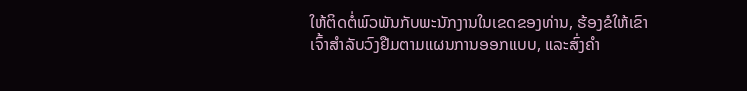ໃຫ້ຕິດຕໍ່ພົວພັນກັບພະນັກງານໃນເຂດຂອງທ່ານ, ຮ້ອງຂໍໃຫ້ເຂົາເຈົ້າສໍາລັບວົງຢືມຕາມແຜນການອອກແບບ, ແລະສົ່ງຄໍາ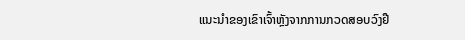ແນະນໍາຂອງເຂົາເຈົ້າຫຼັງຈາກການກວດສອບວົງຢື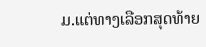ມ.ແຕ່ທາງເລືອກສຸດທ້າຍ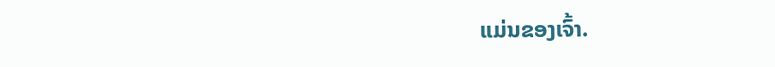ແມ່ນຂອງເຈົ້າ.